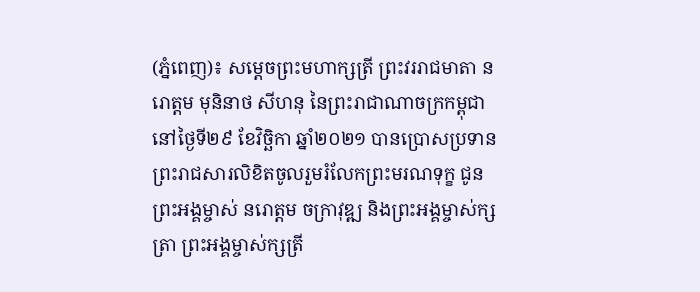(ភ្នំពេញ)៖ សម្តេចព្រះមហាក្សត្រី ព្រះវររាជមាតា នរោត្តម មុនិនាថ សីហនុ នៃព្រះរាជាណាចក្រកម្ពុជា នៅថ្ងៃទី២៩ ខែវិច្ឆិកា ឆ្នាំ២០២១ បានប្រោសប្រទានព្រះរាជសារលិខិតចូលរួមរំលែកព្រះមរណទុក្ខ ជូនព្រះអង្គម្ចាស់ នរោត្តម ចក្រាវុឌ្ឍ និងព្រះអង្គម្ចាស់ក្សត្រា ព្រះអង្គម្ចាស់ក្សត្រី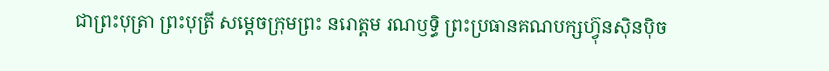ជាព្រះបុត្រា ព្រះបុត្រី សម្តេចក្រុមព្រះ នរោត្តម រណឫទ្ធិ ព្រះប្រធានគណបក្សហ៊្វុនស៊ិនប៉ិច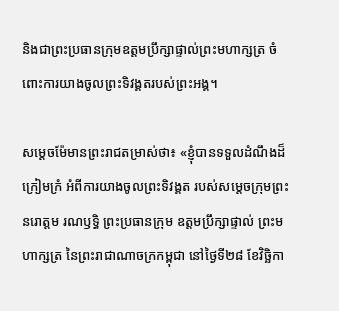និងជាព្រះប្រធានក្រុមឧត្តមប្រឹក្សាផ្ទាល់ព្រះមហាក្សត្រ ចំពោះការយាងចូលព្រះទិវង្គតរបស់ព្រះអង្គ។

សម្តេចម៉ែមានព្រះរាជតម្រាស់ថា៖ «ខ្ញុំបានទទួលដំណឹងដ៏ក្រៀមក្រំ អំពីការយាងចូលព្រះទិវង្គត របស់សម្តេចក្រុមព្រះ នរោត្តម រណឫទ្ធិ ព្រះប្រធានក្រុម ឧត្តមប្រឹក្សាផ្ទាល់ ព្រះមហាក្សត្រ នៃព្រះរាជាណាចក្រកម្ពុជា នៅថ្ងៃទី២៨ ខែវិច្ឆិកា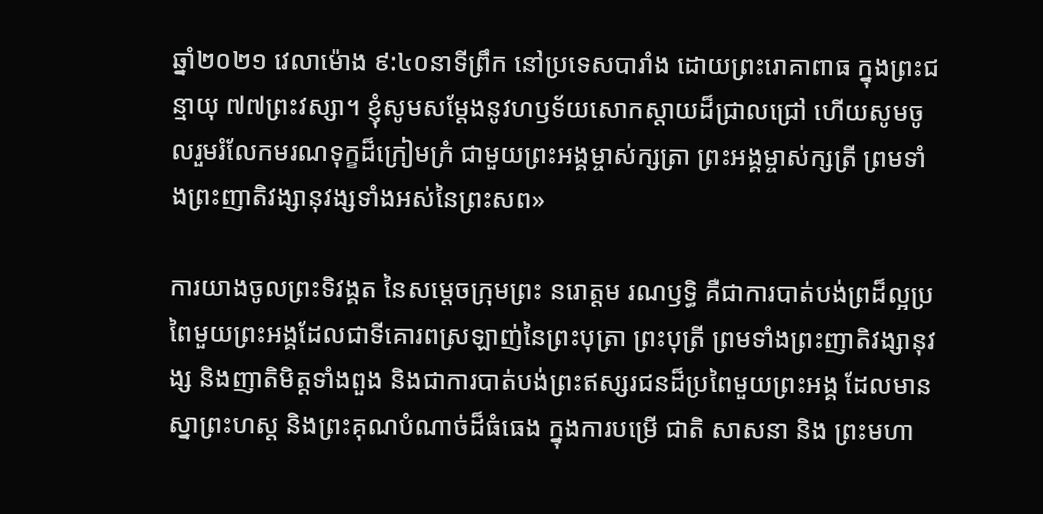ឆ្នាំ២០២១ វេលាម៉ោង ៩:៤០នាទីព្រឹក នៅប្រទេសបារាំង ដោយព្រះរោគាពាធ ក្នុងព្រះជន្មាយុ ៧៧ព្រះវស្សា។ ខ្ញុំសូមសម្តែងនូវហឫទ័យសោកស្តាយដ៏ជ្រាលជ្រៅ ហើយសូមចូលរួមរំលែកមរណទុក្ខដ៏ក្រៀមក្រំ ជាមួយព្រះអង្គម្ចាស់ក្សត្រា ព្រះអង្គម្ចាស់ក្សត្រី ព្រមទាំងព្រះញាតិវង្សានុវង្សទាំងអស់នៃព្រះសព»

ការយាងចូលព្រះទិវង្គត នៃសម្តេចក្រុមព្រះ នរោត្តម រណឫទ្ធិ គឺជាការបាត់បង់ព្រដ៏ល្អប្រពៃមួយព្រះអង្គដែលជាទីគោរពស្រឡាញ់នៃព្រះបុត្រា ព្រះបុត្រី ព្រមទាំងព្រះញាតិវង្សានុវង្ស និងញាតិមិត្តទាំងពួង និងជាការបាត់បង់ព្រះឥស្សរជនដ៏ប្រពៃមួយព្រះអង្គ ដែលមានស្នាព្រះហស្ត និងព្រះគុណបំណាច់ដ៏ធំធេង ក្នុងការបម្រើ ជាតិ សាសនា និង ព្រះមហា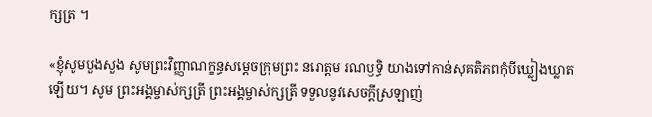ក្សត្រ ។

«ខ្ញុំសូមបួងសួង សូមព្រះវិញ្ញាណក្ខន្ធសម្តេចក្រុមព្រះ នរោត្តម រណឫទ្ធិ យាងទៅកាន់សុគតិភពកុំបីឃ្លៀងឃ្លាតឡើយ។ សូម ព្រះអង្គម្ចាស់ក្សត្រី ព្រះអង្គម្ចាស់ក្សត្រី ទទួលនូវសេចក្តីស្រឡាញ់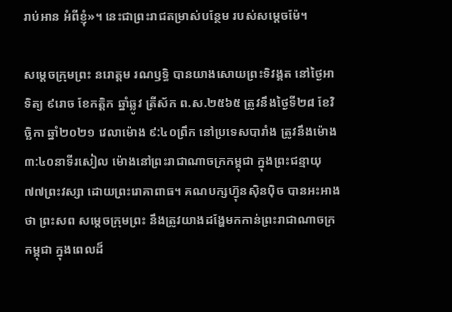រាប់អាន អំពីខ្ញុំ»។ នេះជាព្រះរាជតម្រាស់បន្ថែម របស់សម្តេចម៉ែ។

សម្តេចក្រុមព្រះ នរោត្តម រណឫទ្ធិ បានយាងសោយព្រះទិវង្គត នៅថ្ងៃអាទិត្យ ៩រោច ខែកត្តិក ឆ្នាំឆ្លូវ ត្រីស័ក ព.ស.២៥៦៥ ត្រូវនឹងថ្ងៃទី២៨ ខែវិច្ឆិកា ឆ្នាំ២០២១ វេលាម៉ោង ៩:៤០ព្រឹក នៅប្រទេសបារាំង ត្រូវនឹងម៉ោង ៣:៤០នាទីរសៀល ម៉ោងនៅព្រះរាជាណាចក្រកម្ពុជា ក្នុងព្រះជន្មាយុ៧៧ព្រះវស្សា ដោយព្រះរោគាពាធ។ គណបក្សហ៊្វុនស៊ិនប៉ិច បានអះអាងថា ព្រះសព សម្តេចក្រុមព្រះ នឹងត្រូវយាងដង្ហែមកកាន់ព្រះរាជាណាចក្រកម្ពុជា ក្នុងពេលដ៏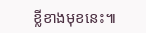ខ្លីខាងមុខនេះ៕